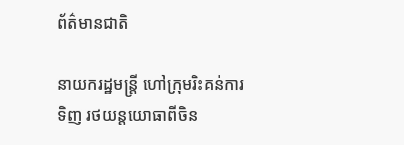ព័ត៌មានជាតិ

នាយករដ្ឋមន្រ្តី ហៅក្រុមរិះគន់ការទិញ រថយន្តយោធាពីចិន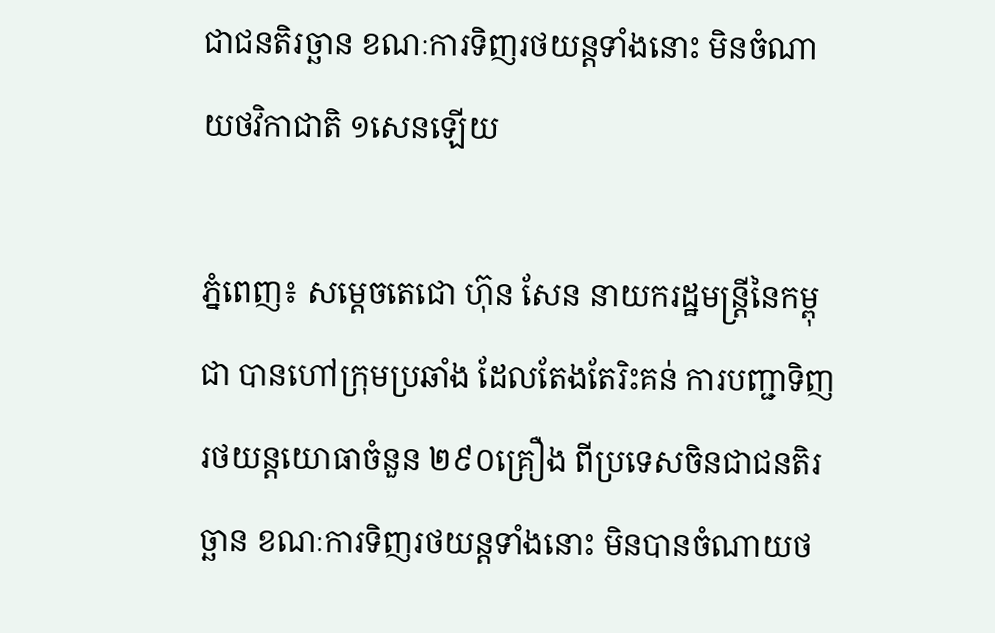ជាជនតិរច្ឆាន ខណៈការទិញរថយន្តទាំងនោះ មិនចំណាយថវិកាជាតិ ១សេនឡើយ

ភ្នំពេញ៖ សម្តេចតេជោ ហ៊ុន សែន នាយករដ្ឋមន្ត្រីនៃកម្ពុជា បានហៅក្រុមប្រឆាំង ដែលតែងតែរិះគន់ ការបញ្ជាទិញរថយន្តយោធាចំនួន ២៩០គ្រឿង ពីប្រទេសចិនជាជនតិរច្ឆាន ខណៈការទិញរថយន្តទាំងនោះ មិនបានចំណាយថ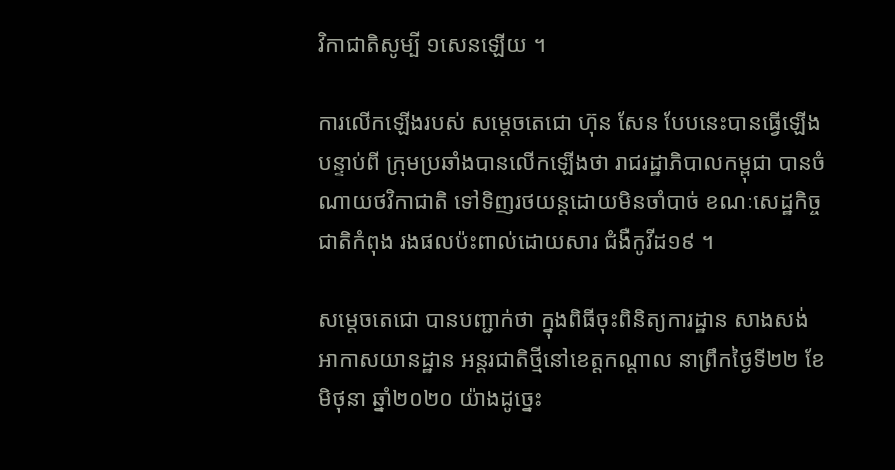វិកាជាតិសូម្បី ១សេនឡើយ ។

ការលើកឡើងរបស់ សម្តេចតេជោ ហ៊ុន សែន បែបនេះបានធ្វើឡើងបន្ទាប់ពី ក្រុមប្រឆាំងបានលើកឡើងថា រាជរដ្ឋាភិបាលកម្ពុជា បានចំណាយថវិកាជាតិ ទៅទិញរថយន្តដោយមិនចាំបាច់ ខណៈសេដ្ឋកិច្ចជាតិកំពុង រងផលប៉ះពាល់ដោយសារ ជំងឺកូវីដ១៩ ។

សម្តេចតេជោ បានបញ្ជាក់ថា ក្នុងពិធីចុះពិនិត្យការដ្ឋាន សាងសង់អាកាសយានដ្ឋាន អន្តរជាតិថ្មីនៅខេត្តកណ្តាល នាព្រឹកថ្ងៃទី២២ ខែមិថុនា ឆ្នាំ២០២០ យ៉ាងដូច្នេះ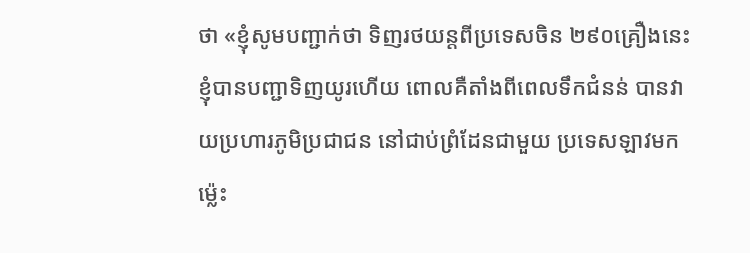ថា «ខ្ញុំសូមបញ្ជាក់ថា ទិញរថយន្តពីប្រទេសចិន ២៩០គ្រឿងនេះ ខ្ញុំបានបញ្ជាទិញយូរហើយ ពោលគឺតាំងពីពេលទឹកជំនន់ បានវាយប្រហារភូមិប្រជាជន នៅជាប់ព្រំដែនជាមួយ ប្រទេសឡាវមកម្ល៉េះ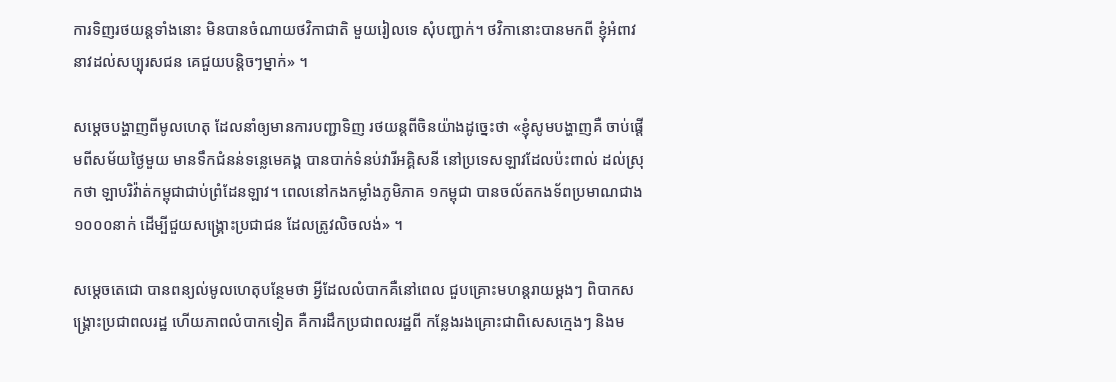ការទិញរថយន្តទាំងនោះ មិនបានចំណាយថវិកាជាតិ មួយរៀលទេ សុំបញ្ជាក់។ ថវិកានោះបានមកពី ខ្ញុំអំពាវនាវដល់សប្បុរសជន គេជួយបន្តិចៗម្នាក់» ។

សម្តេចបង្ហាញពីមូលហេតុ ដែលនាំឲ្យមានការបញ្ជាទិញ រថយន្តពីចិនយ៉ាងដូច្នេះថា «ខ្ញុំសូមបង្ហាញគឺ ចាប់ផ្តើមពីសម័យថ្ងៃមួយ មានទឹកជំនន់ទន្លេមេគង្គ បានបាក់ទំនប់វារីអគ្គិសនី នៅប្រទេសឡាវដែលប៉ះពាល់ ដល់ស្រុកថា ឡាបរិវ៉ាត់កម្ពុជាជាប់ព្រំដែនឡាវ។ ពេលនៅកងកម្លាំងភូមិភាគ ១កម្ពុជា បានចល័តកងទ័ពប្រមាណជាង ១០០០នាក់ ដើម្បីជួយសង្គ្រោះប្រជាជន ដែលត្រូវលិចលង់» ។

សម្តេចតេជោ បានពន្យល់មូលហេតុបន្ថែមថា អ្វីដែលលំបាកគឺនៅពេល ជួបគ្រោះមហន្តរាយម្ដងៗ ពិបាកសង្គ្រោះប្រជាពលរដ្ឋ ហើយភាពលំបាកទៀត គឺការដឹកប្រជាពលរដ្ឋពី កន្លែងរងគ្រោះជាពិសេសក្មេងៗ និងម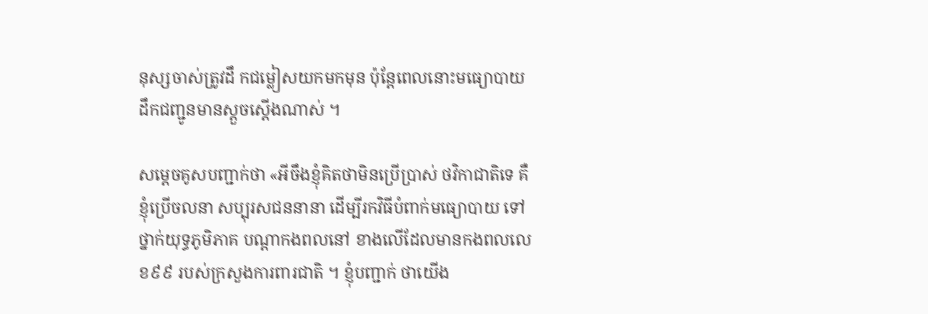នុស្សចាស់ត្រូវដឹ កជម្លៀសយកមកមុន ប៉ុន្តែពេលនោះមធ្យោបាយ ដឹកជញ្ជូនមានស្តួចស្តើងណាស់ ។

សម្តេចគូសបញ្ជាក់ថា «អីចឹងខ្ញុំគិតថាមិនប្រើប្រាស់ ថវិកាជាតិទេ គឺខ្ញុំប្រើចលនា សប្បុរសជននានា ដើម្បីរកវិធីបំពាក់មធ្យោបាយ ទៅថ្នាក់យុទ្ធភូមិភាគ បណ្តាកងពលនៅ ខាងលើដែលមានកងពលលេខ៩៩ របស់ក្រសួងការពារជាតិ ។ ខ្ញុំបញ្ជាក់ ថាយើង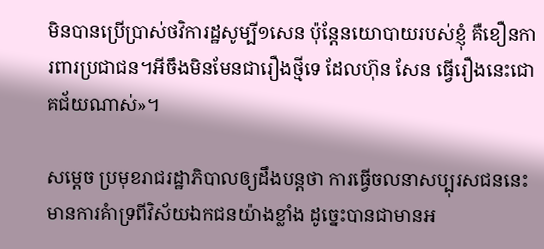មិនបានប្រើប្រាស់ថវិការដ្ឋសូម្បី១សេន ប៉ុន្តែនយោបាយរបស់ខ្ញុំ គឺខឿនការពារប្រជាជន។អីចឹងមិនមែនជារឿងថ្មីទេ ដែលហ៊ុន សែន ធ្វើរឿងនេះជោគជ័យណាស់»។

សម្ដេច ប្រមុខរាជរដ្ឋាភិបាលឲ្យដឹងបន្តថា ការធ្វើចលនាសប្បុរសជននេះ មានការគំាទ្រពីវិស័យឯកជនយ៉ាងខ្លាំង ដូច្នេះបានជាមានអ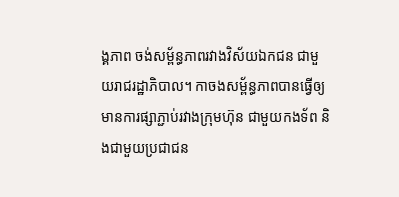ង្គភាព ចង់សម្ព័ន្ធភាពរវាងវិស័យឯកជន ជាមួយរាជរដ្ឋាភិបាល។ កាចងសម្ព័ន្ធភាពបានធ្វើឲ្យ មានការផ្សាភ្ជាប់រវាងក្រុមហ៊ុន ជាមួយកងទ័ព និងជាមួយប្រជាជន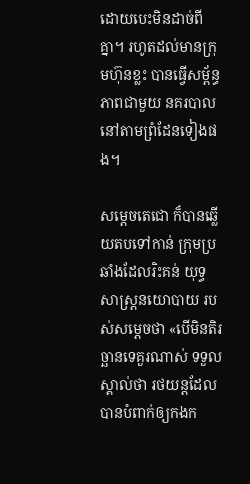ដោយបេះមិនដាច់ពីគ្នា។ រហូតដល់មានក្រុមហ៊ុនខ្លះ បានធ្វើសម្ព័ន្ធភាពជាមួយ នគរបាលនៅតាមព្រំដែនទៀងផង។

សម្តេចតេជោ ក៏បានឆ្លើយតបទៅកាន់ ក្រុមប្រឆាំងដែលរិះគន់ យុទ្ធសាស្ត្រនយោបាយ របស់សម្តេចថា «បើមិនតិរច្ឆានទេគួរណាស់ ទទួលស្គាល់ថា រថយន្តដែលបានបំពាក់ឲ្យកងក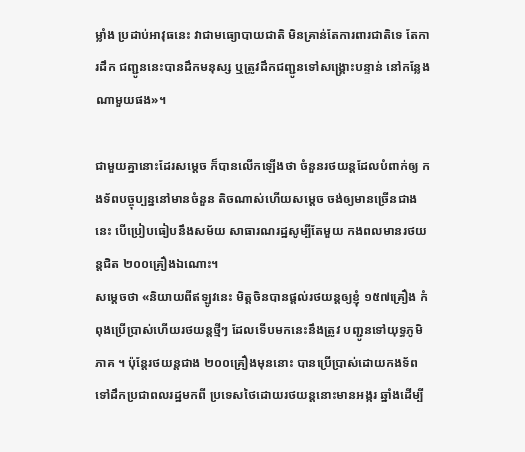ម្លាំង ប្រដាប់អាវុធនេះ វាជាមធ្យោបាយជាតិ មិនគ្រាន់តែការពារជាតិទេ តែការដឹក ជញ្ជូននេះបានដឹកមនុស្ស ឬត្រូវដឹកជញ្ជូនទៅសង្គ្រោះបន្ទាន់ នៅកន្លែងណាមួយផង»។

ជាមួយគ្នានោះដែរសម្តេច ក៏បានលើកឡើងថា ចំនួនរថយន្តដែលបំពាក់ឲ្យ កងទ័ពបច្ចុប្បន្ននៅមានចំនួន តិចណាស់ហើយសម្តេច ចង់ឲ្យមានច្រើនជាងនេះ បើប្រៀបធៀបនឹងសម័យ សាធារណរដ្ឋសូម្បីតែមួយ កងពលមានរថយន្តជិត ២០០គ្រឿងឯណោះ។
សម្តេចថា «និយាយពីឥឡូវនេះ មិត្តចិនបានផ្តល់រថយន្តឲ្យខ្ញុំ ១៥៧គ្រឿង កំពុងប្រើប្រាស់ហើយរថយន្តថ្មីៗ ដែលទើបមកនេះនឹងត្រូវ បញ្ជូនទៅយុទ្ធភូមិភាគ ។ ប៉ុន្តែរថយន្តជាង ២០០គ្រឿងមុននោះ បានប្រើប្រាស់ដោយកងទ័ព ទៅដឹកប្រជាពលរដ្ឋមកពី ប្រទេសថៃដោយរថយន្តនោះមានអង្ករ ឆ្នាំងដើម្បី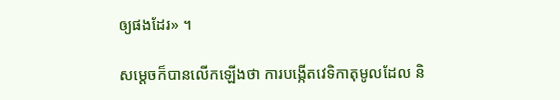ឲ្យផងដែរ» ។

សម្តេចក៏បានលើកឡើងថា ការបង្កើតវេទិកាតុមូលដែល និ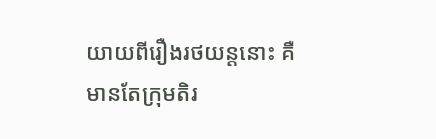យាយពីរឿងរថយន្តនោះ គឺមានតែក្រុមតិរ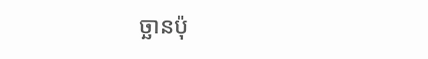ច្ឆានប៉ុ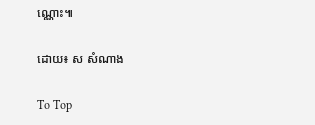ណ្ណោះ៕

ដោយ៖ ស សំណាង

To Top